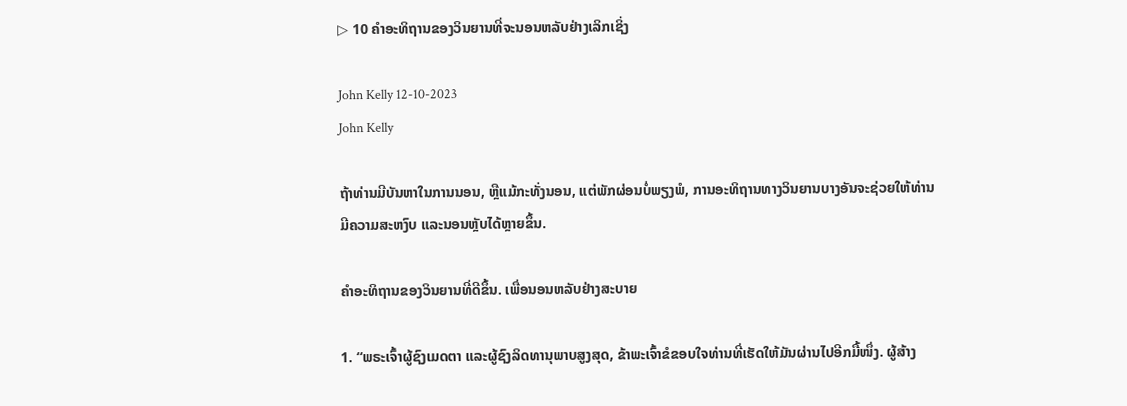▷ 10 ຄໍາອະທິຖານຂອງວິນຍານທີ່ຈະນອນຫລັບຢ່າງເລິກເຊິ່ງ

John Kelly 12-10-2023
John Kelly

ຖ້າທ່ານມີບັນຫາໃນການນອນ, ຫຼືແມ້ກະທັ່ງນອນ, ແຕ່ພັກຜ່ອນບໍ່ພຽງພໍ, ການອະທິຖານທາງວິນຍານບາງອັນຈະຊ່ວຍໃຫ້ທ່ານມີຄວາມສະຫງົບ ແລະນອນຫຼັບໄດ້ຫຼາຍຂຶ້ນ.

ຄຳອະທິຖານຂອງວິນຍານທີ່ດີຂຶ້ນ. ເພື່ອນອນຫລັບຢ່າງສະບາຍ

1. “ພຣະເຈົ້າຜູ້ຊົງເມດຕາ ແລະຜູ້ຊົງລິດທານຸພາບສູງສຸດ, ຂ້າພະເຈົ້າຂໍຂອບໃຈທ່ານທີ່ເຮັດໃຫ້ມັນຜ່ານໄປອີກມື້ໜຶ່ງ. ຜູ້ສ້າງ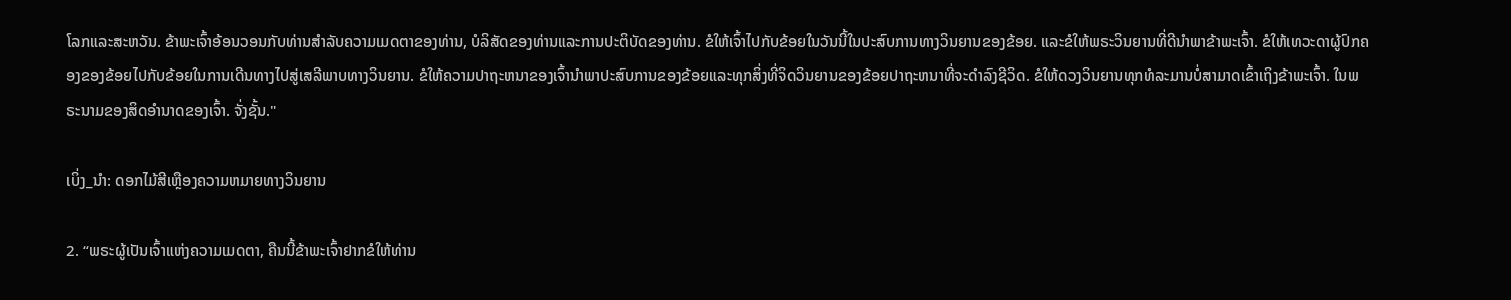ໂລກແລະສະຫວັນ. ຂ້າພະເຈົ້າອ້ອນວອນກັບທ່ານສໍາລັບຄວາມເມດຕາຂອງທ່ານ, ບໍລິສັດຂອງທ່ານແລະການປະຕິບັດຂອງທ່ານ. ຂໍໃຫ້ເຈົ້າໄປກັບຂ້ອຍໃນວັນນີ້ໃນປະສົບການທາງວິນຍານຂອງຂ້ອຍ. ແລະຂໍໃຫ້ພຣະວິນຍານທີ່ດີນຳພາຂ້າພະເຈົ້າ. ຂໍໃຫ້ເທວະດາຜູ້ປົກຄອງຂອງຂ້ອຍໄປກັບຂ້ອຍໃນການເດີນທາງໄປສູ່ເສລີພາບທາງວິນຍານ. ຂໍໃຫ້ຄວາມປາຖະຫນາຂອງເຈົ້ານໍາພາປະສົບການຂອງຂ້ອຍແລະທຸກສິ່ງທີ່ຈິດວິນຍານຂອງຂ້ອຍປາຖະຫນາທີ່ຈະດໍາລົງຊີວິດ. ຂໍໃຫ້ດວງວິນຍານທຸກທໍລະມານບໍ່ສາມາດເຂົ້າເຖິງຂ້າພະເຈົ້າ. ໃນພຣະນາມຂອງສິດອໍານາດຂອງເຈົ້າ. ຈັ່ງຊັ້ນ."

ເບິ່ງ_ນຳ: ດອກໄມ້ສີເຫຼືອງຄວາມຫມາຍທາງວິນຍານ

2. “ພຣະຜູ້ເປັນເຈົ້າແຫ່ງຄວາມເມດຕາ, ຄືນນີ້ຂ້າພະເຈົ້າຢາກຂໍໃຫ້ທ່ານ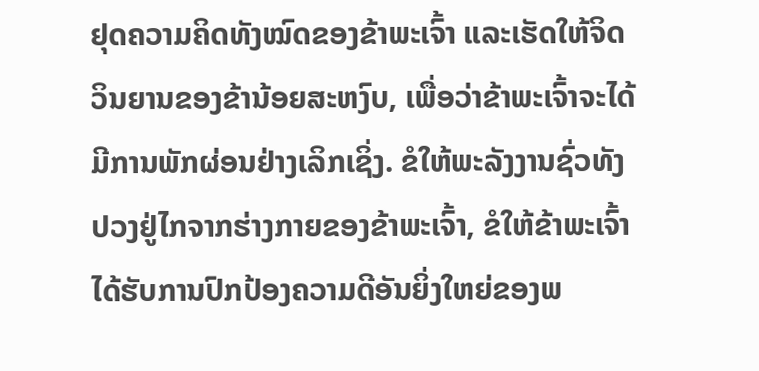ຢຸດຄວາມຄິດທັງໝົດຂອງຂ້າພະເຈົ້າ ແລະເຮັດໃຫ້ຈິດວິນຍານຂອງຂ້ານ້ອຍສະຫງົບ, ເພື່ອວ່າຂ້າພະເຈົ້າຈະໄດ້ມີການພັກຜ່ອນຢ່າງເລິກເຊິ່ງ. ຂໍໃຫ້ພະລັງງານຊົ່ວທັງປວງຢູ່ໄກຈາກຮ່າງກາຍຂອງຂ້າພະເຈົ້າ, ຂໍໃຫ້ຂ້າພະເຈົ້າໄດ້ຮັບການປົກປ້ອງຄວາມດີອັນຍິ່ງໃຫຍ່ຂອງພ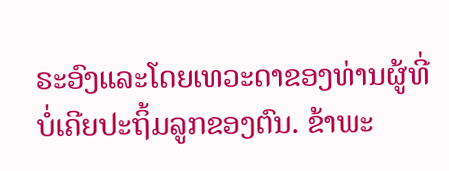ຣະອົງແລະໂດຍເທວະດາຂອງທ່ານຜູ້ທີ່ບໍ່ເຄີຍປະຖິ້ມລູກຂອງຕົນ. ຂ້າພະ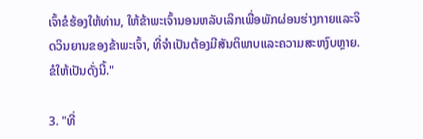ເຈົ້າຂໍຮ້ອງໃຫ້ທ່ານ, ໃຫ້ຂ້າພະເຈົ້ານອນຫລັບເລິກເພື່ອພັກຜ່ອນຮ່າງກາຍແລະຈິດວິນຍານຂອງຂ້າພະເຈົ້າ, ທີ່ຈໍາເປັນຕ້ອງມີສັນຕິພາບແລະຄວາມສະຫງົບຫຼາຍ. ຂໍໃຫ້ເປັນດັ່ງນີ້."

3. "ທີ່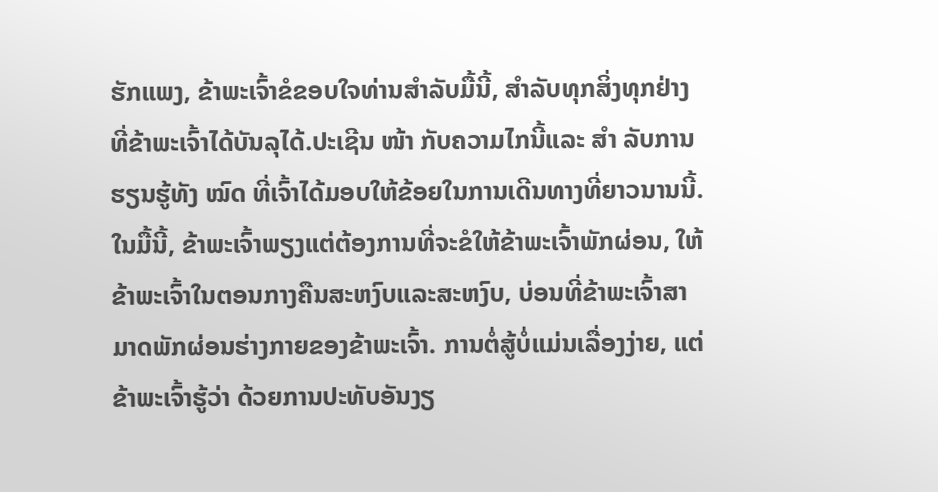ຮັກແພງ, ຂ້າພະເຈົ້າຂໍຂອບໃຈທ່ານສໍາລັບມື້ນີ້, ສໍາລັບທຸກສິ່ງທຸກຢ່າງທີ່ຂ້າພະເຈົ້າໄດ້ບັນລຸໄດ້.ປະເຊີນ ໜ້າ ກັບຄວາມໄກນີ້ແລະ ສຳ ລັບການຮຽນຮູ້ທັງ ໝົດ ທີ່ເຈົ້າໄດ້ມອບໃຫ້ຂ້ອຍໃນການເດີນທາງທີ່ຍາວນານນີ້. ໃນມື້ນີ້, ຂ້າພະເຈົ້າພຽງແຕ່ຕ້ອງການທີ່ຈະຂໍໃຫ້ຂ້າພະເຈົ້າພັກຜ່ອນ, ໃຫ້ຂ້າພະເຈົ້າໃນຕອນກາງຄືນສະຫງົບແລະສະຫງົບ, ບ່ອນທີ່ຂ້າພະເຈົ້າສາມາດພັກຜ່ອນຮ່າງກາຍຂອງຂ້າພະເຈົ້າ. ການຕໍ່ສູ້ບໍ່ແມ່ນເລື່ອງງ່າຍ, ແຕ່ຂ້າພະເຈົ້າຮູ້ວ່າ ດ້ວຍການປະທັບອັນງຽ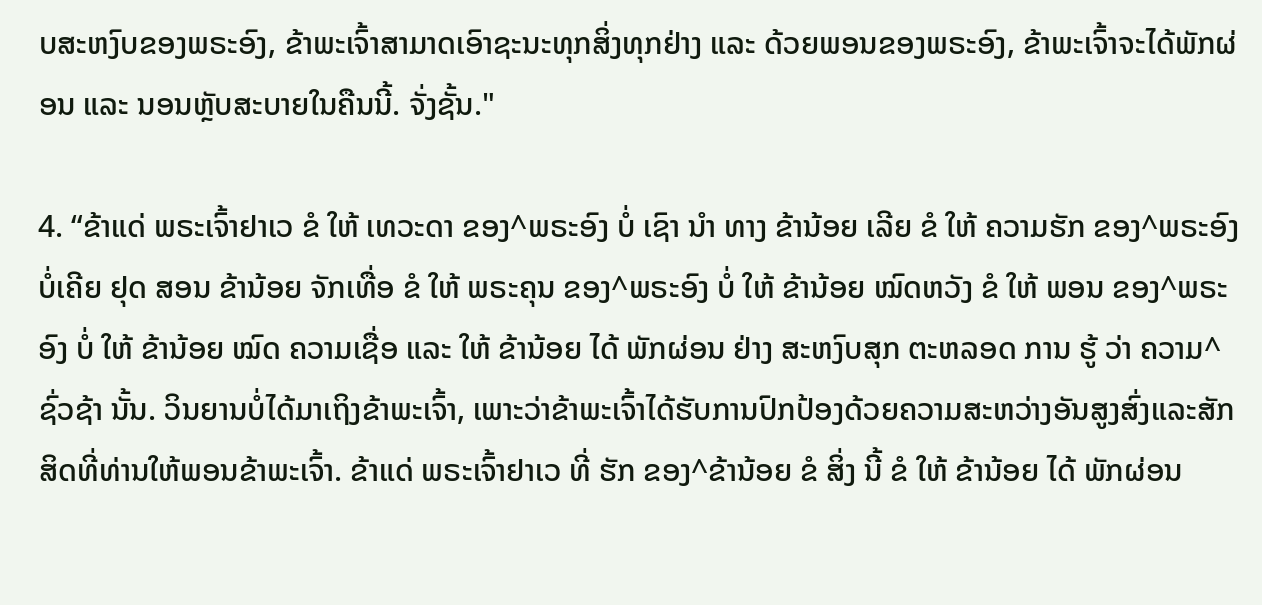ບສະຫງົບຂອງພຣະອົງ, ຂ້າພະເຈົ້າສາມາດເອົາຊະນະທຸກສິ່ງທຸກຢ່າງ ແລະ ດ້ວຍພອນຂອງພຣະອົງ, ຂ້າພະເຈົ້າຈະໄດ້ພັກຜ່ອນ ແລະ ນອນຫຼັບສະບາຍໃນຄືນນີ້. ຈັ່ງຊັ້ນ."

4. “ຂ້າແດ່ ພຣະເຈົ້າຢາເວ ຂໍ ໃຫ້ ເທວະດາ ຂອງ^ພຣະອົງ ບໍ່ ເຊົາ ນຳ ທາງ ຂ້ານ້ອຍ ເລີຍ ຂໍ ໃຫ້ ຄວາມຮັກ ຂອງ^ພຣະອົງ ບໍ່ເຄີຍ ຢຸດ ສອນ ຂ້ານ້ອຍ ຈັກເທື່ອ ຂໍ ໃຫ້ ພຣະຄຸນ ຂອງ^ພຣະອົງ ບໍ່ ໃຫ້ ຂ້ານ້ອຍ ໝົດຫວັງ ຂໍ ໃຫ້ ພອນ ຂອງ^ພຣະອົງ ບໍ່ ໃຫ້ ຂ້ານ້ອຍ ໝົດ ຄວາມເຊື່ອ ແລະ ໃຫ້ ຂ້ານ້ອຍ ໄດ້ ພັກຜ່ອນ ຢ່າງ ສະຫງົບສຸກ ຕະຫລອດ ການ ຮູ້ ວ່າ ຄວາມ^ຊົ່ວຊ້າ ນັ້ນ. ວິນຍານບໍ່ໄດ້ມາເຖິງຂ້າພະເຈົ້າ, ເພາະວ່າຂ້າພະເຈົ້າໄດ້ຮັບການປົກປ້ອງດ້ວຍຄວາມສະຫວ່າງອັນສູງສົ່ງແລະສັກສິດທີ່ທ່ານໃຫ້ພອນຂ້າພະເຈົ້າ. ຂ້າແດ່ ພຣະເຈົ້າຢາເວ ທີ່ ຮັກ ຂອງ^ຂ້ານ້ອຍ ຂໍ ສິ່ງ ນີ້ ຂໍ ໃຫ້ ຂ້ານ້ອຍ ໄດ້ ພັກຜ່ອນ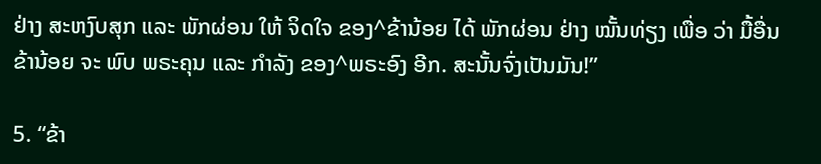ຢ່າງ ສະຫງົບສຸກ ແລະ ພັກຜ່ອນ ໃຫ້ ຈິດໃຈ ຂອງ^ຂ້ານ້ອຍ ໄດ້ ພັກຜ່ອນ ຢ່າງ ໝັ້ນທ່ຽງ ເພື່ອ ວ່າ ມື້ອື່ນ ຂ້ານ້ອຍ ຈະ ພົບ ພຣະຄຸນ ແລະ ກຳລັງ ຂອງ^ພຣະອົງ ອີກ. ສະນັ້ນຈົ່ງເປັນມັນ!”

5. “ຂ້າ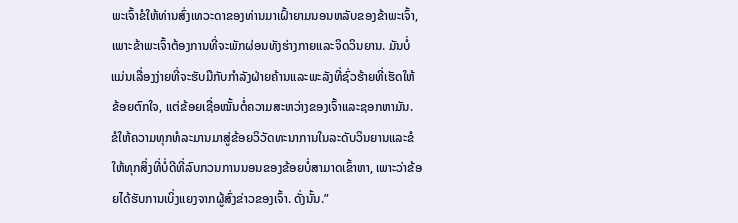ພະເຈົ້າຂໍໃຫ້ທ່ານສົ່ງເທວະດາຂອງທ່ານມາເຝົ້າຍາມນອນຫລັບຂອງຂ້າພະເຈົ້າ, ເພາະຂ້າພະເຈົ້າຕ້ອງການທີ່ຈະພັກຜ່ອນທັງຮ່າງກາຍແລະຈິດວິນຍານ. ມັນບໍ່ແມ່ນເລື່ອງງ່າຍທີ່ຈະຮັບມືກັບກຳລັງຝ່າຍຄ້ານແລະພະລັງທີ່ຊົ່ວຮ້າຍທີ່ເຮັດໃຫ້ຂ້ອຍຕົກໃຈ, ແຕ່ຂ້ອຍເຊື່ອໝັ້ນຕໍ່ຄວາມສະຫວ່າງຂອງເຈົ້າແລະຊອກຫາມັນ. ຂໍໃຫ້ຄວາມທຸກທໍລະມານມາສູ່ຂ້ອຍວິວັດທະນາການໃນລະດັບວິນຍານແລະຂໍໃຫ້ທຸກສິ່ງທີ່ບໍ່ດີທີ່ລົບກວນການນອນຂອງຂ້ອຍບໍ່ສາມາດເຂົ້າຫາ, ເພາະວ່າຂ້ອຍໄດ້ຮັບການເບິ່ງແຍງຈາກຜູ້ສົ່ງຂ່າວຂອງເຈົ້າ. ດັ່ງນັ້ນ.”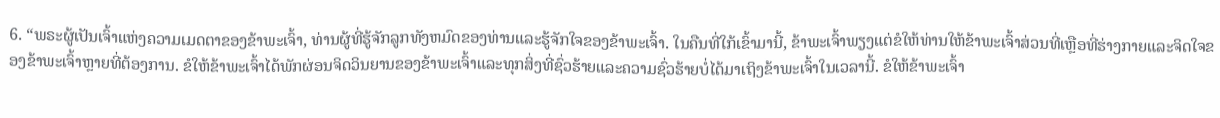6. “ພຣະຜູ້ເປັນເຈົ້າແຫ່ງຄວາມເມດຕາຂອງຂ້າພະເຈົ້າ, ທ່ານຜູ້ທີ່ຮູ້ຈັກລູກທັງຫມົດຂອງທ່ານແລະຮູ້ຈັກໃຈຂອງຂ້າພະເຈົ້າ. ໃນຄືນທີ່ໃກ້ເຂົ້າມານີ້, ຂ້າພະເຈົ້າພຽງແຕ່ຂໍໃຫ້ທ່ານໃຫ້ຂ້າພະເຈົ້າສ່ວນທີ່ເຫຼືອທີ່ຮ່າງກາຍແລະຈິດໃຈຂອງຂ້າພະເຈົ້າຫຼາຍທີ່ຕ້ອງການ. ຂໍໃຫ້ຂ້າພະເຈົ້າໄດ້ພັກຜ່ອນຈິດວິນຍານຂອງຂ້າພະເຈົ້າແລະທຸກສິ່ງທີ່ຊົ່ວຮ້າຍແລະຄວາມຊົ່ວຮ້າຍບໍ່ໄດ້ມາເຖິງຂ້າພະເຈົ້າໃນເວລານີ້. ຂໍໃຫ້ຂ້າພະເຈົ້າ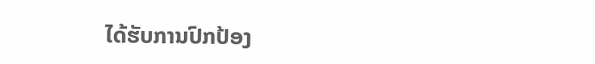ໄດ້ຮັບການປົກປ້ອງ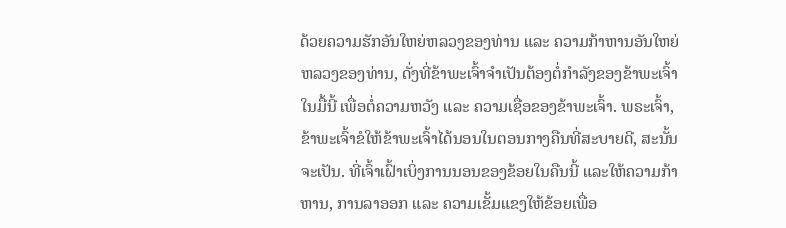ດ້ວຍຄວາມຮັກອັນໃຫຍ່ຫລວງຂອງທ່ານ ແລະ ຄວາມກ້າຫານອັນໃຫຍ່ຫລວງຂອງທ່ານ, ດັ່ງທີ່ຂ້າພະເຈົ້າຈຳເປັນຕ້ອງຕໍ່ກຳລັງຂອງຂ້າພະເຈົ້າໃນມື້ນີ້ ເພື່ອຕໍ່ຄວາມຫວັງ ແລະ ຄວາມເຊື່ອຂອງຂ້າພະເຈົ້າ. ພຣະເຈົ້າ, ຂ້າພະເຈົ້າຂໍໃຫ້ຂ້າພະເຈົ້າໄດ້ນອນໃນຕອນກາງຄືນທີ່ສະບາຍດີ, ສະນັ້ນຈະເປັນ. ທີ່ເຈົ້າເຝົ້າເບິ່ງການນອນຂອງຂ້ອຍໃນຄືນນີ້ ແລະໃຫ້ຄວາມກ້າຫານ, ການລາອອກ ແລະ ຄວາມເຂັ້ມແຂງໃຫ້ຂ້ອຍເພື່ອ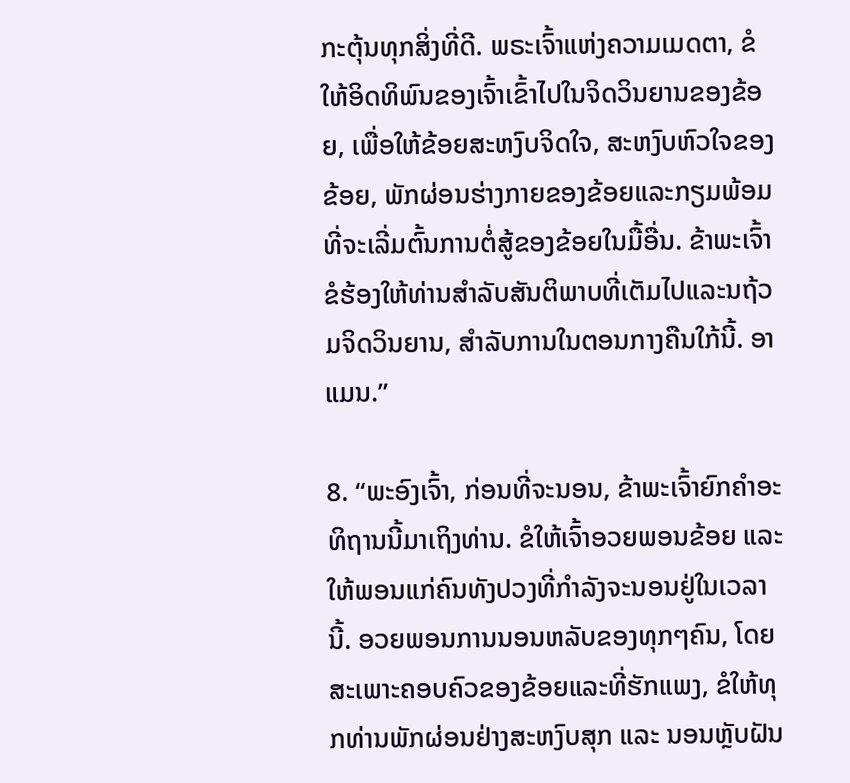ກະຕຸ້ນທຸກສິ່ງທີ່ດີ. ພຣະເຈົ້າແຫ່ງຄວາມເມດຕາ, ຂໍໃຫ້ອິດທິພົນຂອງເຈົ້າເຂົ້າໄປໃນຈິດວິນຍານຂອງຂ້ອຍ, ເພື່ອໃຫ້ຂ້ອຍສະຫງົບຈິດໃຈ, ສະຫງົບຫົວໃຈຂອງຂ້ອຍ, ພັກຜ່ອນຮ່າງກາຍຂອງຂ້ອຍແລະກຽມພ້ອມທີ່ຈະເລີ່ມຕົ້ນການຕໍ່ສູ້ຂອງຂ້ອຍໃນມື້ອື່ນ. ຂ້າພະເຈົ້າຂໍຮ້ອງໃຫ້ທ່ານສໍາລັບສັນຕິພາບທີ່ເຕັມໄປແລະນຖ້ວມຈິດວິນຍານ, ສໍາລັບການໃນຕອນກາງຄືນໃກ້ນີ້. ອາແມນ.”

8. “ພະອົງເຈົ້າ, ກ່ອນທີ່ຈະນອນ, ຂ້າພະເຈົ້າຍົກຄໍາອະທິຖານນີ້ມາເຖິງທ່ານ. ຂໍໃຫ້ເຈົ້າອວຍພອນຂ້ອຍ ແລະໃຫ້ພອນແກ່ຄົນທັງປວງທີ່ກຳລັງຈະນອນຢູ່ໃນເວລານີ້. ອວຍພອນການນອນຫລັບຂອງທຸກໆຄົນ, ໂດຍສະເພາະຄອບຄົວຂອງຂ້ອຍແລະທີ່ຮັກແພງ, ຂໍໃຫ້ທຸກທ່ານພັກຜ່ອນຢ່າງສະຫງົບສຸກ ແລະ ນອນຫຼັບຝັນ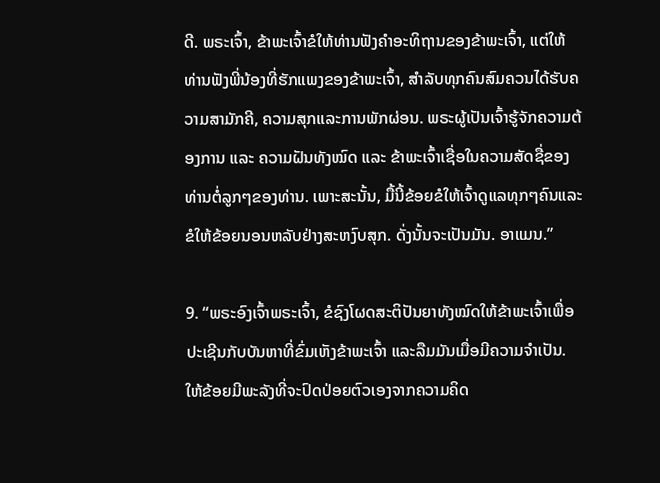ດີ. ພຣະເຈົ້າ, ຂ້າພະເຈົ້າຂໍໃຫ້ທ່ານຟັງຄໍາອະທິຖານຂອງຂ້າພະເຈົ້າ, ແຕ່ໃຫ້ທ່ານຟັງພີ່ນ້ອງທີ່ຮັກແພງຂອງຂ້າພະເຈົ້າ, ສໍາລັບທຸກຄົນສົມຄວນໄດ້ຮັບຄວາມສາມັກຄີ, ຄວາມສຸກແລະການພັກຜ່ອນ. ພຣະຜູ້ເປັນເຈົ້າຮູ້ຈັກຄວາມຕ້ອງການ ແລະ ຄວາມຝັນທັງໝົດ ແລະ ຂ້າພະເຈົ້າເຊື່ອໃນຄວາມສັດຊື່ຂອງທ່ານຕໍ່ລູກໆຂອງທ່ານ. ເພາະສະນັ້ນ, ມື້ນີ້ຂ້ອຍຂໍໃຫ້ເຈົ້າດູແລທຸກໆຄົນແລະຂໍໃຫ້ຂ້ອຍນອນຫລັບຢ່າງສະຫງົບສຸກ. ດັ່ງນັ້ນຈະເປັນມັນ. ອາແມນ.”

9. “ພຣະອົງເຈົ້າພຣະເຈົ້າ, ຂໍຊົງໂຜດສະຕິປັນຍາທັງໝົດໃຫ້ຂ້າພະເຈົ້າເພື່ອປະເຊີນກັບບັນຫາທີ່ຂົ່ມເຫັງຂ້າພະເຈົ້າ ແລະລືມມັນເມື່ອມີຄວາມຈໍາເປັນ. ໃຫ້ຂ້ອຍມີພະລັງທີ່ຈະປົດປ່ອຍຕົວເອງຈາກຄວາມຄິດ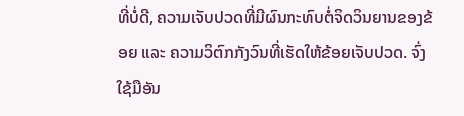ທີ່ບໍ່ດີ, ຄວາມເຈັບປວດທີ່ມີຜົນກະທົບຕໍ່ຈິດວິນຍານຂອງຂ້ອຍ ແລະ ຄວາມວິຕົກກັງວົນທີ່ເຮັດໃຫ້ຂ້ອຍເຈັບປວດ. ຈົ່ງໃຊ້ມືອັນ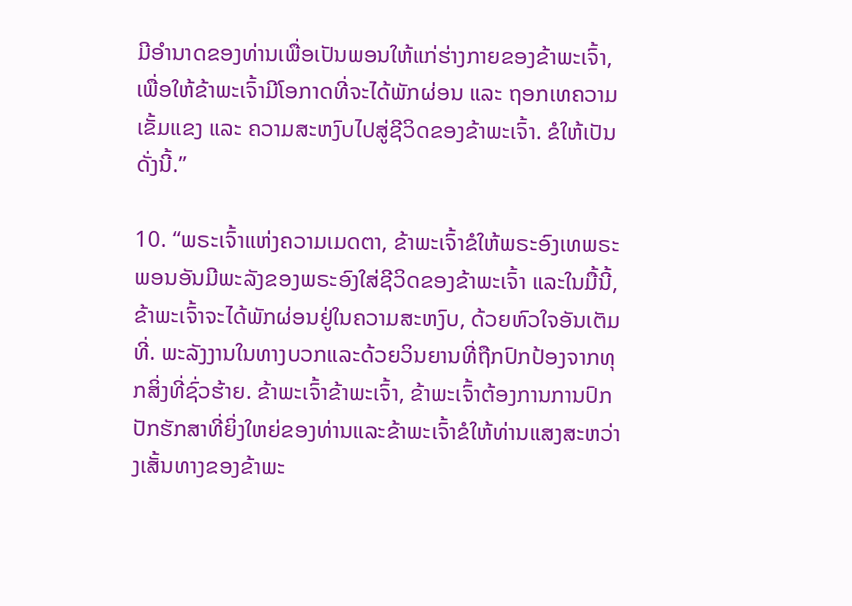ມີອຳນາດຂອງທ່ານເພື່ອເປັນພອນໃຫ້ແກ່ຮ່າງກາຍຂອງຂ້າພະເຈົ້າ, ເພື່ອໃຫ້ຂ້າພະເຈົ້າມີໂອກາດທີ່ຈະໄດ້ພັກຜ່ອນ ແລະ ຖອກເທຄວາມເຂັ້ມແຂງ ແລະ ຄວາມສະຫງົບໄປສູ່ຊີວິດຂອງຂ້າພະເຈົ້າ. ຂໍໃຫ້ເປັນດັ່ງນີ້.”

10. “ພຣະເຈົ້າແຫ່ງຄວາມເມດຕາ, ຂ້າພະເຈົ້າຂໍໃຫ້ພຣະອົງເທພຣະພອນອັນມີພະລັງຂອງພຣະອົງໃສ່ຊີວິດຂອງຂ້າພະເຈົ້າ ແລະໃນມື້ນີ້, ຂ້າພະເຈົ້າຈະໄດ້ພັກຜ່ອນຢູ່ໃນຄວາມສະຫງົບ, ດ້ວຍຫົວໃຈອັນເຕັມທີ່. ພະລັງງານໃນທາງບວກແລະດ້ວຍວິນຍານທີ່ຖືກປົກປ້ອງຈາກທຸກສິ່ງທີ່ຊົ່ວຮ້າຍ. ຂ້າພະເຈົ້າຂ້າພະເຈົ້າ, ຂ້າພະເຈົ້າຕ້ອງການການປົກປັກຮັກສາທີ່ຍິ່ງໃຫຍ່ຂອງທ່ານແລະຂ້າພະເຈົ້າຂໍໃຫ້ທ່ານແສງສະຫວ່າງເສັ້ນທາງຂອງຂ້າພະ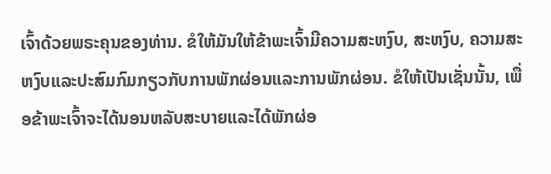ເຈົ້າດ້ວຍພຣະຄຸນຂອງທ່ານ. ຂໍໃຫ້ມັນໃຫ້ຂ້າພະເຈົ້າມີຄວາມສະຫງົບ, ສະຫງົບ, ຄວາມສະຫງົບແລະປະສົມກົມກຽວກັບການພັກຜ່ອນແລະການພັກຜ່ອນ. ຂໍໃຫ້ເປັນເຊັ່ນນັ້ນ, ເພື່ອຂ້າພະເຈົ້າຈະໄດ້ນອນຫລັບສະບາຍແລະໄດ້ພັກຜ່ອ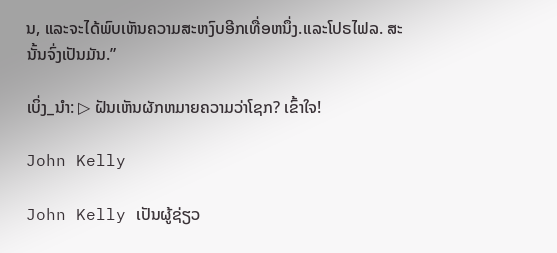ນ, ແລະຈະໄດ້ພົບເຫັນຄວາມສະຫງົບອີກເທື່ອຫນຶ່ງ.ແລະໂປຣໄຟລ. ສະນັ້ນຈົ່ງເປັນມັນ.”

ເບິ່ງ_ນຳ: ▷ ຝັນເຫັນຜັກຫມາຍຄວາມວ່າໂຊກ? ເຂົ້າໃຈ!

John Kelly

John Kelly ເປັນຜູ້ຊ່ຽວ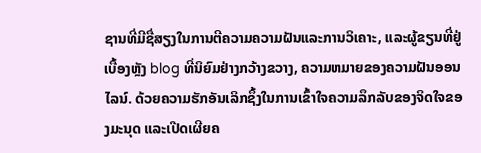ຊານທີ່ມີຊື່ສຽງໃນການຕີຄວາມຄວາມຝັນແລະການວິເຄາະ, ແລະຜູ້ຂຽນທີ່ຢູ່ເບື້ອງຫຼັງ blog ທີ່ນິຍົມຢ່າງກວ້າງຂວາງ, ຄວາມຫມາຍຂອງຄວາມຝັນອອນໄລນ໌. ດ້ວຍຄວາມຮັກອັນເລິກຊຶ້ງໃນການເຂົ້າໃຈຄວາມລຶກລັບຂອງຈິດໃຈຂອງມະນຸດ ແລະເປີດເຜີຍຄ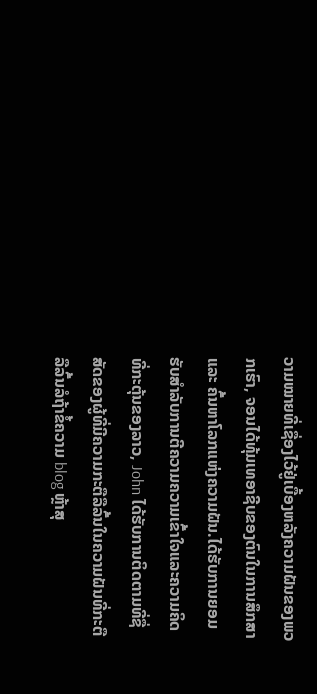ວາມໝາຍທີ່ເຊື່ອງໄວ້ຢູ່ເບື້ອງຫລັງຄວາມຝັນຂອງພວກເຮົາ, ຈອນໄດ້ທຸ້ມເທອາຊີບຂອງຕົນໃນການສຶກສາ ແລະ ຄົ້ນຫາໂລກແຫ່ງຄວາມຝັນ.ໄດ້ຮັບການຍອມຮັບສໍາລັບການຕີຄວາມຄວາມເຂົ້າໃຈແລະຄວາມຄິດທີ່ກະຕຸ້ນຂອງລາວ, John ໄດ້ຮັບການຕິດຕາມທີ່ຊື່ສັດຂອງຜູ້ທີ່ມີຄວາມກະຕືລືລົ້ນໃນຄວາມຝັນທີ່ກະຕືລືລົ້ນລໍຖ້າຂໍ້ຄວາມ blog ຫຼ້າສຸ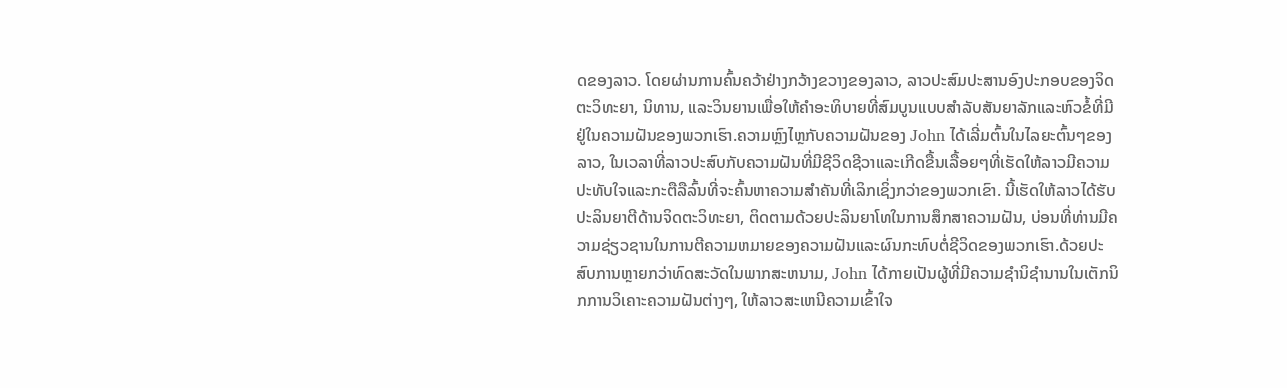ດຂອງລາວ. ໂດຍຜ່ານການຄົ້ນຄວ້າຢ່າງກວ້າງຂວາງຂອງລາວ, ລາວປະສົມປະສານອົງປະກອບຂອງຈິດຕະວິທະຍາ, ນິທານ, ແລະວິນຍານເພື່ອໃຫ້ຄໍາອະທິບາຍທີ່ສົມບູນແບບສໍາລັບສັນຍາລັກແລະຫົວຂໍ້ທີ່ມີຢູ່ໃນຄວາມຝັນຂອງພວກເຮົາ.ຄວາມຫຼົງໄຫຼກັບຄວາມຝັນຂອງ John ໄດ້ເລີ່ມຕົ້ນໃນໄລຍະຕົ້ນໆຂອງລາວ, ໃນເວລາທີ່ລາວປະສົບກັບຄວາມຝັນທີ່ມີຊີວິດຊີວາແລະເກີດຂື້ນເລື້ອຍໆທີ່ເຮັດໃຫ້ລາວມີຄວາມປະທັບໃຈແລະກະຕືລືລົ້ນທີ່ຈະຄົ້ນຫາຄວາມສໍາຄັນທີ່ເລິກເຊິ່ງກວ່າຂອງພວກເຂົາ. ນີ້ເຮັດໃຫ້ລາວໄດ້ຮັບປະລິນຍາຕີດ້ານຈິດຕະວິທະຍາ, ຕິດຕາມດ້ວຍປະລິນຍາໂທໃນການສຶກສາຄວາມຝັນ, ບ່ອນທີ່ທ່ານມີຄວາມຊ່ຽວຊານໃນການຕີຄວາມຫມາຍຂອງຄວາມຝັນແລະຜົນກະທົບຕໍ່ຊີວິດຂອງພວກເຮົາ.ດ້ວຍປະສົບການຫຼາຍກວ່າທົດສະວັດໃນພາກສະຫນາມ, John ໄດ້ກາຍເປັນຜູ້ທີ່ມີຄວາມຊໍານິຊໍານານໃນເຕັກນິກການວິເຄາະຄວາມຝັນຕ່າງໆ, ໃຫ້ລາວສະເຫນີຄວາມເຂົ້າໃຈ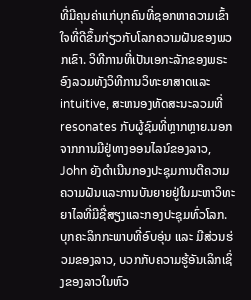ທີ່ມີຄຸນຄ່າແກ່ບຸກຄົນທີ່ຊອກຫາຄວາມເຂົ້າໃຈທີ່ດີຂຶ້ນກ່ຽວກັບໂລກຄວາມຝັນຂອງພວກເຂົາ. ວິທີການທີ່ເປັນເອກະລັກຂອງພຣະອົງລວມທັງວິທີການວິທະຍາສາດແລະ intuitive, ສະຫນອງທັດສະນະລວມທີ່resonates ກັບຜູ້ຊົມທີ່ຫຼາກຫຼາຍ.ນອກຈາກການມີຢູ່ທາງອອນໄລນ໌ຂອງລາວ, John ຍັງດໍາເນີນກອງປະຊຸມການຕີຄວາມຄວາມຝັນແລະການບັນຍາຍຢູ່ໃນມະຫາວິທະຍາໄລທີ່ມີຊື່ສຽງແລະກອງປະຊຸມທົ່ວໂລກ. ບຸກຄະລິກກະພາບທີ່ອົບອຸ່ນ ແລະ ມີສ່ວນຮ່ວມຂອງລາວ, ບວກກັບຄວາມຮູ້ອັນເລິກເຊິ່ງຂອງລາວໃນຫົວ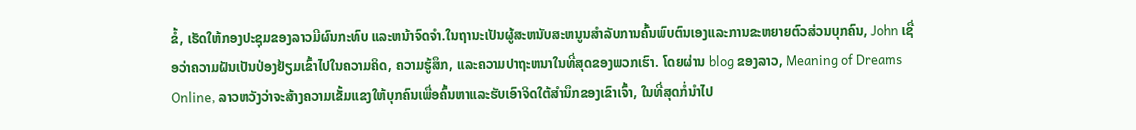ຂໍ້, ເຮັດໃຫ້ກອງປະຊຸມຂອງລາວມີຜົນກະທົບ ແລະຫນ້າຈົດຈໍາ.ໃນຖານະເປັນຜູ້ສະຫນັບສະຫນູນສໍາລັບການຄົ້ນພົບຕົນເອງແລະການຂະຫຍາຍຕົວສ່ວນບຸກຄົນ, John ເຊື່ອວ່າຄວາມຝັນເປັນປ່ອງຢ້ຽມເຂົ້າໄປໃນຄວາມຄິດ, ຄວາມຮູ້ສຶກ, ແລະຄວາມປາຖະຫນາໃນທີ່ສຸດຂອງພວກເຮົາ. ໂດຍຜ່ານ blog ຂອງລາວ, Meaning of Dreams Online, ລາວຫວັງວ່າຈະສ້າງຄວາມເຂັ້ມແຂງໃຫ້ບຸກຄົນເພື່ອຄົ້ນຫາແລະຮັບເອົາຈິດໃຕ້ສໍານຶກຂອງເຂົາເຈົ້າ, ໃນທີ່ສຸດກໍ່ນໍາໄປ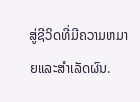ສູ່ຊີວິດທີ່ມີຄວາມຫມາຍແລະສໍາເລັດຜົນ.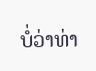ບໍ່ວ່າທ່າ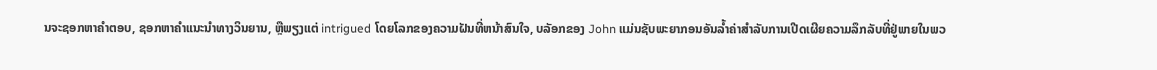ນຈະຊອກຫາຄໍາຕອບ, ຊອກຫາຄໍາແນະນໍາທາງວິນຍານ, ຫຼືພຽງແຕ່ intrigued ໂດຍໂລກຂອງຄວາມຝັນທີ່ຫນ້າສົນໃຈ, ບລັອກຂອງ John ແມ່ນຊັບພະຍາກອນອັນລ້ຳຄ່າສໍາລັບການເປີດເຜີຍຄວາມລຶກລັບທີ່ຢູ່ພາຍໃນພວ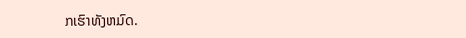ກເຮົາທັງຫມົດ.